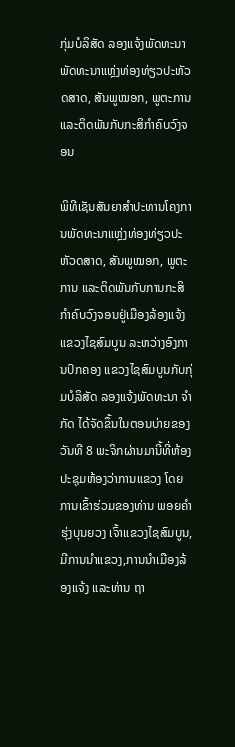ກຸ່ມບໍລິສັດ ລອງແຈ້ງພັດທະນາ ພັດທະນາແຫຼ່ງທ່ອງທ່ຽວປະຫັວດສາດ, ສັນພູໝອກ, ພູຕະການ ແລະຕິດພັນກັບກະສິກຳຄົບວົງຈອນ

ພິທີເຊັນສັນຍາສຳປະທານໂຄງການພັດທະນາແຫຼ່ງທ່ອງທ່ຽວປະຫັວດສາດ, ສັນພູໝອກ, ພູຕະການ ແລະຕິດພັນກັບການກະສິກຳຄົບວົງຈອນຢູ່ເມືອງລ້ອງແຈ້ງ ແຂວງໄຊສົມບູນ ລະຫວ່າງອົງການປົກຄອງ ແຂວງໄຊສົມບູນກັບກຸ່ມບໍລິສັດ ລອງແຈ້ງພັດທະນາ ຈຳກັດ ໄດ້ຈັດຂຶ້ນໃນຕອນບ່າຍຂອງວັນທີ 8 ພະຈິກຜ່ານມານີ້ທີ່ຫ້ອງປະຊຸມຫ້ອງວ່າການແຂວງ ໂດຍການເຂົ້າຮ່ວມຂອງທ່ານ ພອຍຄຳ ຮຸ່ງບຸນຍວງ ເຈົ້າແຂວງໄຊສົມບູນ,ມີການນຳແຂວງ,ການນຳເມືອງລ້ອງແຈ້ງ ແລະທ່ານ ຖາ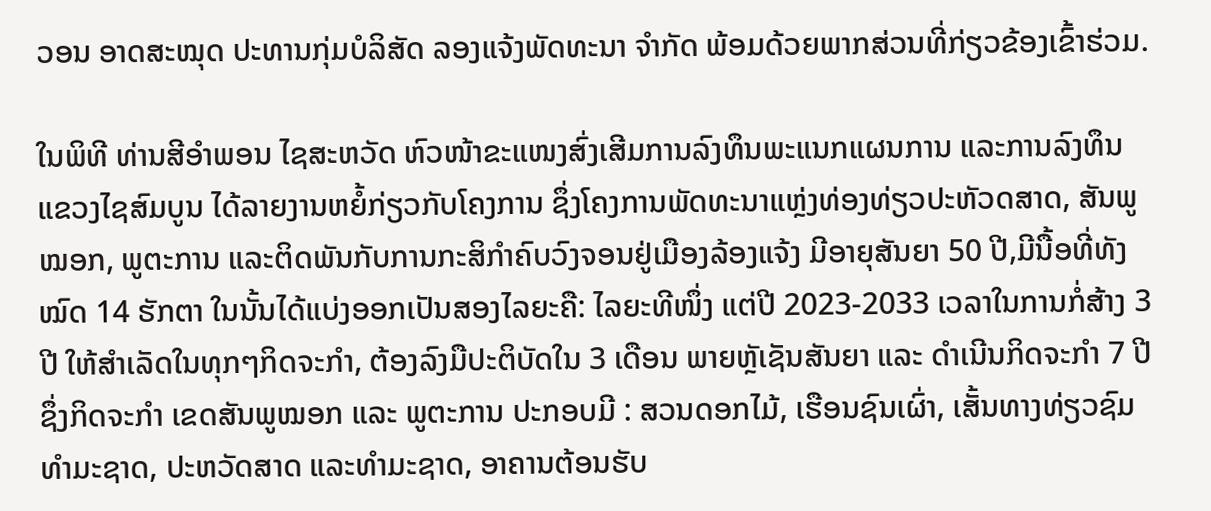ວອນ ອາດສະໝຸດ ປະທານກຸ່ມບໍລິສັດ ລອງແຈ້ງພັດທະນາ ຈຳກັດ ພ້ອມດ້ວຍພາກສ່ວນທີ່ກ່ຽວຂ້ອງເຂົ້າຮ່ວມ.

ໃນພິທີ ທ່ານສີອຳພອນ ໄຊສະຫວັດ ຫົວໜ້າຂະແໜງສົ່ງເສີມການລົງທຶນພະແນກແຜນການ ແລະການລົງທຶນ ແຂວງໄຊສົມບູນ ໄດ້ລາຍງານຫຍໍ້ກ່ຽວກັບໂຄງການ ຊຶ່ງໂຄງການພັດທະນາແຫຼ່ງທ່ອງທ່ຽວປະຫັວດສາດ, ສັນພູໝອກ, ພູຕະການ ແລະຕິດພັນກັບການກະສິກຳຄົບວົງຈອນຢູ່ເມືອງລ້ອງແຈ້ງ ມີອາຍຸສັນຍາ 50 ປີ,ມີນື້ອທີ່ທັງໝົດ 14 ຮັກຕາ ໃນນັ້ນໄດ້ແບ່ງອອກເປັນສອງໄລຍະຄື: ໄລຍະທີໜຶ່ງ ແຕ່ປີ 2023-2033 ເວລາໃນການກໍ່ສ້າງ 3 ປີ ໃຫ້ສຳເລັດໃນທຸກໆກິດຈະກຳ, ຕ້ອງລົງມືປະຕິບັດໃນ 3 ເດືອນ ພາຍຫຼັເຊັນສັນຍາ ແລະ ດຳເນີນກິດຈະກຳ 7 ປີ ຊຶ່ງກິດຈະກຳ ເຂດສັນພູໝອກ ແລະ ພູຕະການ ປະກອບມີ : ສວນດອກໄມ້, ເຮືອນຊົນເຜົ່າ, ເສັ້ນທາງທ່ຽວຊົມທຳມະຊາດ, ປະຫວັດສາດ ແລະທຳມະຊາດ, ອາຄານຕ້ອນຮັບ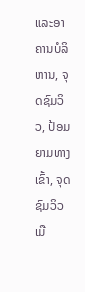ແລະອາຄານບໍລິຫານ, ຈຸດຊົມວິວ, ປ້ອມຍາມທາງເຂົ້າ, ຈຸດຊົມວິວເມື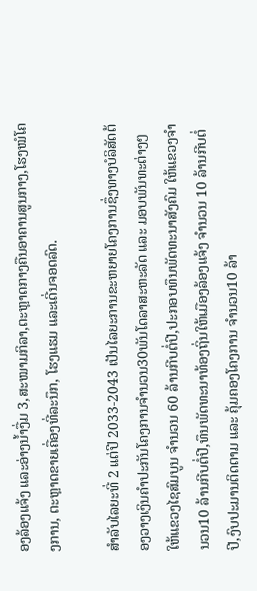ອງລ້ອງແຈ້ງ ແລະອ່າງນໍ້າງື່ມ 3,ສະໝາມກິລາ,ຕະຫຼາດກາງຄືນອາຄານສູນກາງ,ໂຮງໝໍໂຄງການ, ຕະຫຼາດຂາຍເຄື່ອງທີ່ລະນຶກ, ໂຮງແຮມ ແລະເດີ່ນຈອດລົດ.

ສຳລັບໄລຍະທີ່ 2 ແຕ່ປີ 2033-2043 ເປັນໄລຍະການຂະຫຍາຍໂຄງການຊຶ່ງທາງບໍລິສັດຕ້ອງວາງເງິນຄຳປະກັນໂຄງການຈຳນວນ30ພັນໂດລາສະຫະລັດ ແລະ ມອບພັນທະຕ່າງໆໃຫ້ແຂວງໄຊສົມບູນ ຈຳນວນ 60 ລ້ານກີບຕໍ່ປີ,ປະກອບທຶນພັດທະນາສັງຄົມ ໃຫ້ແຂວງຈຳນວນ10 ລ້ານກີບຕໍ່ປີ,ທຶນພັດທະນາທ້ອງຖິ່ນໃຫ້ເມືອງລ້ອງແຈ້ງ ຈຳນວນ 10 ລ້ານກີບຕໍ່ປີ,ງົບປະມານຕິດຕາມ ແລະ ຄຸ້ມຄອງໂຄງການ ຈຳນວນ10 ລ້າ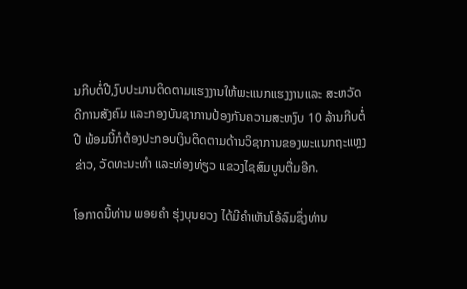ນກີບຕໍ່ປີ,ງົບປະມານຕິດຕາມແຮງງານໃຫ້ພະແນກແຮງງານແລະ ສະຫວັດດີການສັງຄົມ ແລະກອງບັນຊາການປ້ອງກັນຄວາມສະຫງົບ 10 ລ້ານກີບຕໍ່ປີ ພ້ອມນີ້ກໍຕ້ອງປະກອບເງິນຕິດຕາມດ້ານວິຊາການຂອງພະແນກຖະແຫຼງຂ່າວ, ວັດທະນະທຳ ແລະທ່ອງທ່ຽວ ແຂວງໄຊສົມບູນຕື່ມອີກ.

ໂອກາດນີ້ທ່ານ ພອຍຄຳ ຮຸ່ງບຸນຍວງ ໄດ້ມີຄຳເຫັນໂອ້ລົມຊຶ່ງທ່ານ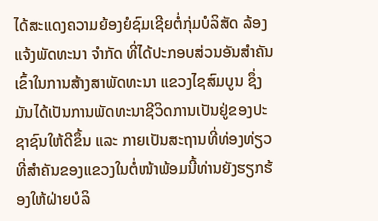ໄດ້ສະແດງຄວາມຍ້ອງຍໍຊົມເຊີຍຕໍ່ກຸ່ມບໍລິສັດ ລ້ອງແຈ້ງພັດທະນາ ຈຳກັດ ທີ່ໄດ້ປະກອບສ່ວນອັນສຳຄັນ ເຂົ້າໃນການສ້າງສາພັດທະນາ ແຂວງໄຊສົມບູນ ຊຶ່ງມັນໄດ້ເປັນການພັດທະນາຊີວິດການເປັນຢູ່ຂອງປະຊາຊົນໃຫ້ດີຂຶ້ນ ແລະ ກາຍເປັນສະຖານທີ່ທ່ອງທ່ຽວທີ່ສຳຄັນຂອງແຂວງໃນຕໍ່ໜ້າພ້ອມນີ້ທ່ານຍັງຮຽກຮ້ອງໃຫ້ຝ່າຍບໍລິ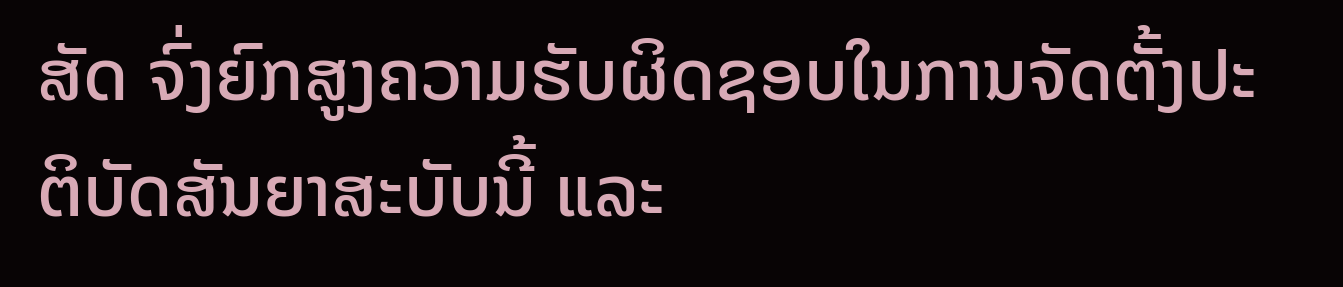ສັດ ຈົ່ງຍົກສູງຄວາມຮັບຜິດຊອບໃນການຈັດຕັ້ງປະຕິບັດສັນຍາສະບັບນີ້ ແລະ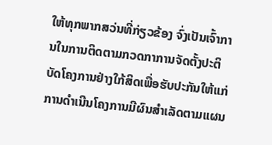ໃຫ້ທຸກພາກສວ່ນທີ່ກ່ຽວຂ້ອງ ຈົ່ງເປັນເຈົ້າການໃນການຕິດຕາມກວດກາການຈັດຕັ້ງປະຕິບັດໂຄງການຢ່າງໃກ້ສິດເພື່ອຮັບປະກັນໃຫ້ແກ່ການດຳເນີນໂຄງການມີຜົນສຳເລັດຕາມແຜນ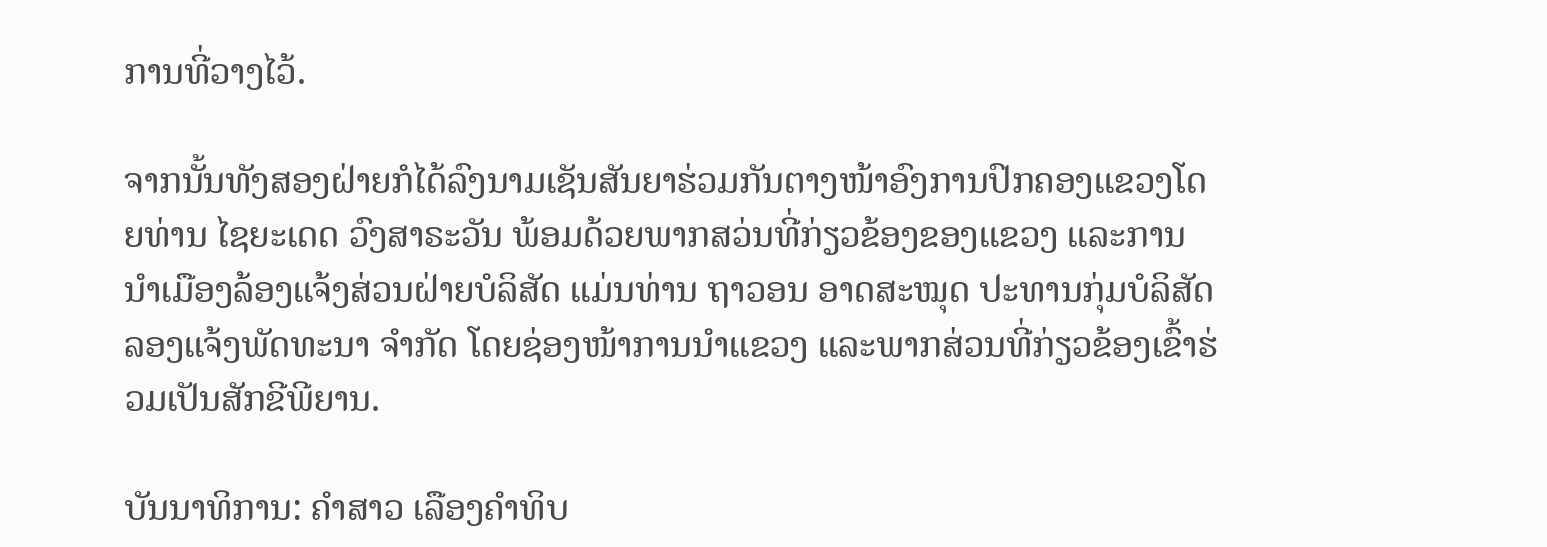ການທີ່ວາງໄວ້.

ຈາກນັ້ນທັງສອງຝ່າຍກໍໄດ້ລົງນາມເຊັນສັນຍາຮ່ວມກັນຕາງໜ້າອົງການປົກຄອງແຂວງໂດຍທ່ານ ໄຊຍະເດດ ວົງສາຣະວັນ ພ້ອມດ້ວຍພາກສວ່ນທີ່ກ່ຽວຂ້ອງຂອງແຂວງ ແລະການນຳເມືອງລ້ອງແຈ້ງສ່ວນຝ່າຍບໍລິສັດ ແມ່ນທ່ານ ຖາວອນ ອາດສະໝຸດ ປະທານກຸ່ມບໍລິສັດ ລອງແຈ້ງພັດທະນາ ຈຳກັດ ໂດຍຊ່ອງໜ້າການນຳແຂວງ ແລະພາກສ່ວນທີ່ກ່ຽວຂ້ອງເຂົ້າຮ່ວມເປັນສັກຂີພີຍານ.

ບັນນາທິການ: ຄຳສາວ ເລືອງຄຳທິບ